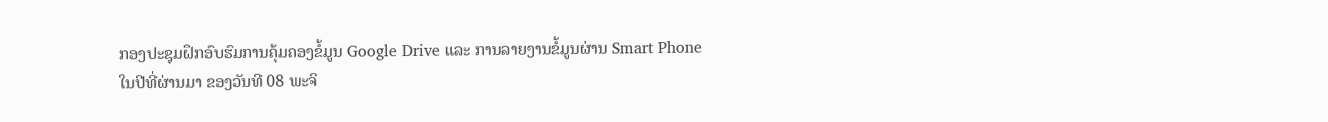ກອງປະຊຸມຝຶກອົບຮົມການຄຸ້ມຄອງຂໍ້ມູນ Google Drive ແລະ ການລາຍງານຂໍ້ມູນຜ່ານ Smart Phone
ໃນປີທີ່ຜ່ານມາ ຂອງວັນທີ 08 ພະຈິ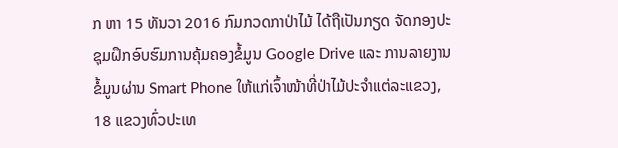ກ ຫາ 15 ທັນວາ 2016 ກົມກວດກາປ່າໄມ້ ໄດ້ຖືເປັນກຽດ ຈັດກອງປະຊຸມຝຶກອົບຮົມການຄຸ້ມຄອງຂໍ້ມູນ Google Drive ແລະ ການລາຍງານຂໍ້ມູນຜ່ານ Smart Phone ໃຫ້ແກ່ເຈົ້າໜ້າທີ່ປ່າໄມ້ປະຈຳແຕ່ລະແຂວງ, 18 ແຂວງທົ່ວປະເທ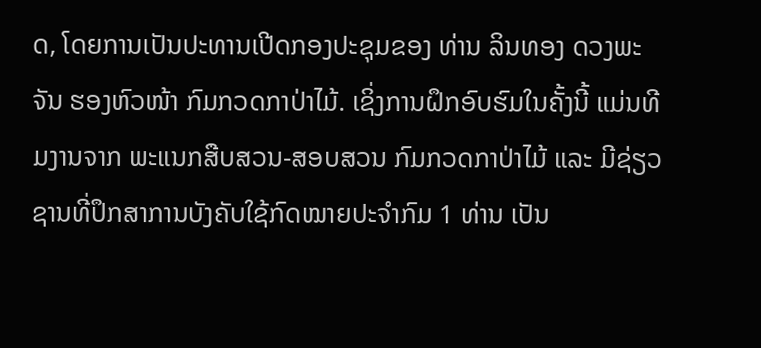ດ, ໂດຍການເປັນປະທານເປີດກອງປະຊຸມຂອງ ທ່ານ ລິນທອງ ດວງພະຈັນ ຮອງຫົວໜ້າ ກົມກວດກາປ່າໄມ້. ເຊິ່ງການຝຶກອົບຮົມໃນຄັ້ງນີ້ ແມ່ນທີມງານຈາກ ພະແນກສືບສວນ-ສອບສວນ ກົມກວດກາປ່າໄມ້ ແລະ ມີຊ່ຽວຊານທີ່ປຶກສາການບັງຄັບໃຊ້ກົດໝາຍປະຈຳກົມ 1 ທ່ານ ເປັນ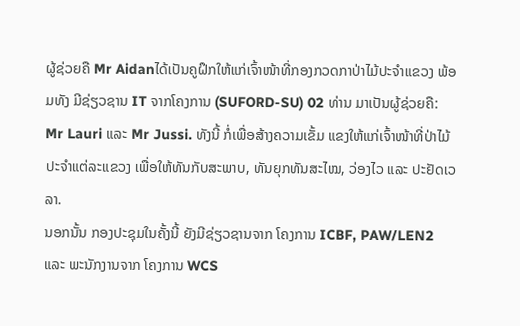ຜູ້ຊ່ວຍຄື Mr Aidanໄດ້ເປັນຄູຝຶກໃຫ້ແກ່ເຈົ້າໜ້າທີ່ກອງກວດກາປ່າໄມ້ປະຈຳແຂວງ ພ້ອມທັງ ມີຊ່ຽວຊານ IT ຈາກໂຄງການ (SUFORD-SU) 02 ທ່ານ ມາເປັນຜູ້ຊ່ວຍຄື: Mr Lauri ແລະ Mr Jussi. ທັງນີ້ ກໍ່ເພື່ອສ້າງຄວາມເຂັ້ມ ແຂງໃຫ້ແກ່ເຈົ້າໜ້າທີ່ປ່າໄມ້ປະຈຳແຕ່ລະແຂວງ ເພື່ອໃຫ້ທັນກັບສະພາບ, ທັນຍຸກທັນສະໄໝ, ວ່ອງໄວ ແລະ ປະຢັດເວລາ.
ນອກນັ້ນ ກອງປະຊຸມໃນຄັ້ງນີ້ ຍັງມີຊ່ຽວຊານຈາກ ໂຄງການ ICBF, PAW/LEN2 ແລະ ພະນັກງານຈາກ ໂຄງການ WCS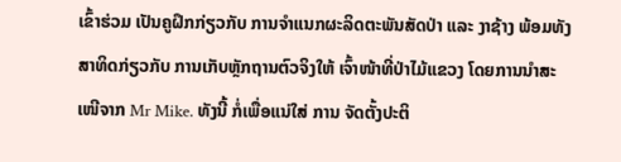ເຂົ້າຮ່ວມ ເປັນຄູຝຶກກ່ຽວກັບ ການຈຳແນກຜະລິດຕະພັນສັດປ່າ ແລະ ງາຊ້າງ ພ້ອມທັງສາທິດກ່ຽວກັບ ການເກັບຫຼັກຖານຕົວຈິງໃຫ້ ເຈົ້າໜ້າທີ່ປ່າໄມ້ແຂວງ ໂດຍການນຳສະເໜີຈາກ Mr Mike. ທັງນີ້ ກໍ່ເພື່ອແນ່ໃສ່ ການ ຈັດຕັ້ງປະຕິ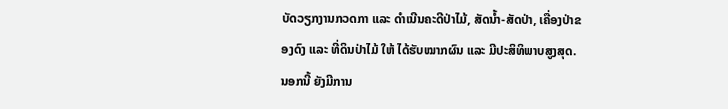ບັດວຽກງານກວດກາ ແລະ ດຳເນີນຄະດີປ່າໄມ້, ສັດນ້ຳ-ສັດປ່າ, ເຄື່ອງປ່າຂອງດົງ ແລະ ທີ່ດິນປ່າໄມ້ ໃຫ້ ໄດ້ຮັບໝາກຜົນ ແລະ ມີປະສິທິພາບສູງສຸດ.
ນອກນີ້ ຍັງມີການ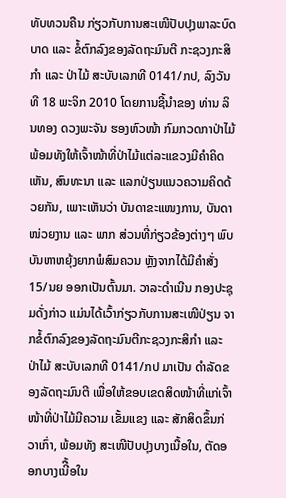ທັບທວນຄືນ ກ່ຽວກັບການສະເໜີປັບປຸງພາລະບົດບາດ ແລະ ຂໍ້ຕົກລົງຂອງລັດຖະມົນຕີ ກະຊວງກະສິກຳ ແລະ ປ່າໄມ້ ສະບັບເລກທີ 0141/ກປ, ລົງວັນທີ 18 ພະຈິກ 2010 ໂດຍການຊີ້ນຳຂອງ ທ່ານ ລິນທອງ ດວງພະຈັນ ຮອງຫົວໜ້າ ກົມກວດກາປ່າໄມ້ ພ້ອມທັງໃຫ້ເຈົ້າໜ້າທີ່ປ່າໄມ້ແຕ່ລະແຂວງມີຄຳຄິດເຫັນ, ສົນທະນາ ແລະ ແລກປ່ຽນແນວຄວາມຄິດດ້ວຍກັນ, ເພາະເຫັນວ່າ ບັນດາຂະແໜງການ, ບັນດາໜ່ວຍງານ ແລະ ພາກ ສ່ວນທີ່ກ່ຽວຂ້ອງຕ່າງໆ ພົບບັນຫາຫຍຸ້ງຍາກພໍສົມຄວນ ຫຼັງຈາກໄດ້ມີຄຳສັ່ງ 15/ນຍ ອອກເປັນຕົ້ນມາ. ວາລະດຳເນີນ ກອງປະຊຸມດັ່ງກ່າວ ແມ່ນໄດ້ເວົ້າກ່ຽວກັບການສະເໜີປ່ຽນ ຈາກຂໍ້ຕົກລົງຂອງລັດຖະມົນຕີກະຊວງກະສິກຳ ແລະ ປ່າໄມ້ ສະບັບເລກທີ 0141/ກປ ມາເປັນ ດຳລັດຂອງລັດຖະມົນຕີ ເພື່ອໃຫ້ຂອບເຂດສິດໜ້າທີ່ແກ່ເຈົ້າໜ້າທີ່ປ່າໄມ້ມີຄວາມ ເຂັ້ມແຂງ ແລະ ສັກສິດຂຶ້ນກ່ວາເກົ່າ, ພ້ອມທັງ ສະເໜີປັບປຸງບາງເນື້ອໃນ, ຕັດອອກບາງເນີື້ອໃນ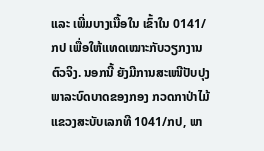ແລະ ເພີ່ມບາງເນື້ອໃນ ເຂົ້າໃນ 0141/ກປ ເພື່ອໃຫ້ແທດເໝາະກັບວຽກງານຕົວຈິງ. ນອກນີ້ ຍັງມີການສະເໜີປັບປຸງ ພາລະບົດບາດຂອງກອງ ກວດກາປ່າໄມ້ແຂວງສະບັບເລກທີ 1041/ກປ, ພາ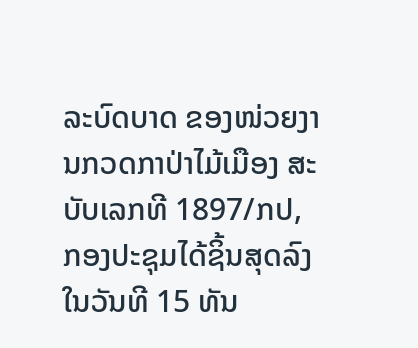ລະບົດບາດ ຂອງໜ່ວຍງານກວດກາປ່າໄມ້ເມືອງ ສະບັບເລກທີ 1897/ກປ, ກອງປະຊຸມໄດ້ຊິ້ນສຸດລົງໃນວັນທີ 15 ທັນ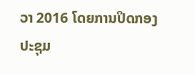ວາ 2016 ໂດຍການປິດກອງປະຊຸມ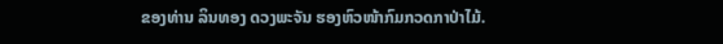ຂອງທ່ານ ລິນທອງ ດວງພະຈັນ ຮອງຫົວໜ້າກົມກວດກາປ່າໄມ້.